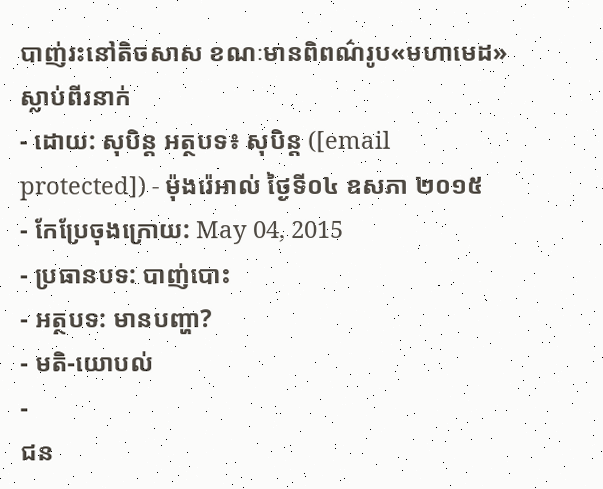បាញ់រះនៅតិចសាស ខណៈមានពិពណ៌រូប«មហាមេដ» ស្លាប់ពីរនាក់
- ដោយ: សុបិន្ដ អត្ថបទ៖ សុបិន្ត ([email protected]) - ម៉ុងរ៉េអាល់ ថ្ងៃទី០៤ ឧសភា ២០១៥
- កែប្រែចុងក្រោយ: May 04, 2015
- ប្រធានបទ: បាញ់បោះ
- អត្ថបទ: មានបញ្ហា?
- មតិ-យោបល់
-
ជន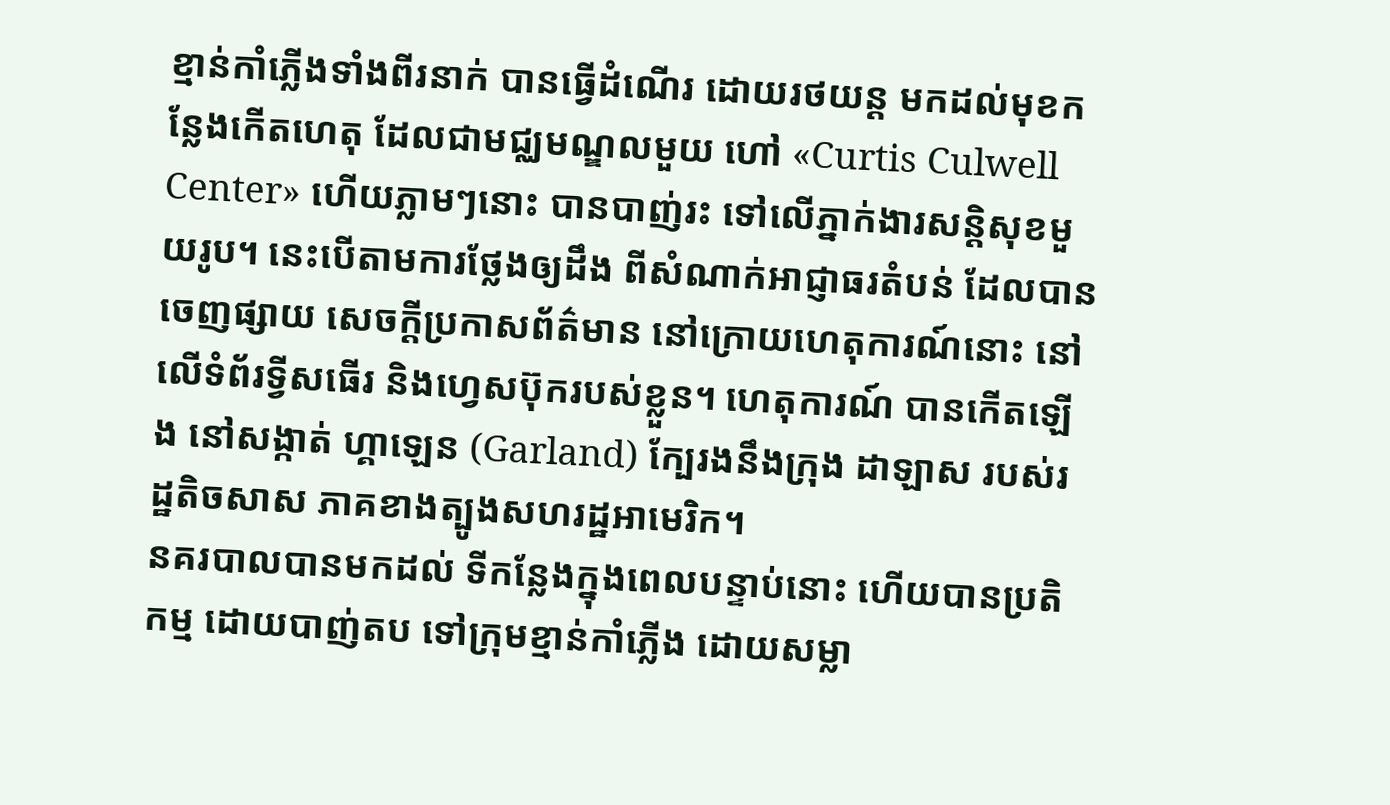ខ្មាន់កាំភ្លើងទាំងពីរនាក់ បានធ្វើដំណើរ ដោយរថយន្ដ មកដល់មុខកន្លែងកើតហេតុ ដែលជាមជ្ឈមណ្ឌលមួយ ហៅ «Curtis Culwell Center» ហើយភ្លាមៗនោះ បានបាញ់រះ ទៅលើភ្នាក់ងារសន្តិសុខមួយរូប។ នេះបើតាមការថ្លែងឲ្យដឹង ពីសំណាក់អាជ្ញាធរតំបន់ ដែលបានចេញផ្សាយ សេចក្ដីប្រកាសព័ត៌មាន នៅក្រោយហេតុការណ៍នោះ នៅលើទំព័រទ្វីសធើរ និងហ្វេសប៊ុករបស់ខ្លួន។ ហេតុការណ៍ បានកើតឡើង នៅសង្កាត់ ហ្គាឡេន (Garland) ក្បែរងនឹងក្រុង ដាឡាស របស់រដ្ឋតិចសាស ភាគខាងត្បូងសហរដ្ឋអាមេរិក។
នគរបាលបានមកដល់ ទីកន្លែងក្នុងពេលបន្ទាប់នោះ ហើយបានប្រតិកម្ម ដោយបាញ់តប ទៅក្រុមខ្មាន់កាំភ្លើង ដោយសម្លា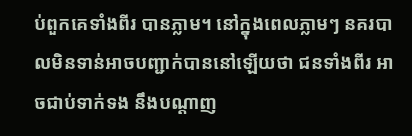ប់ពួកគេទាំងពីរ បានភ្លាម។ នៅក្នុងពេលភ្លាមៗ នគរបាលមិនទាន់អាចបញ្ជាក់បាននៅឡើយថា ជនទាំងពីរ អាចជាប់ទាក់ទង នឹងបណ្ដាញ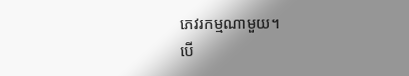ភេវរកម្មណាមួយ។
បើ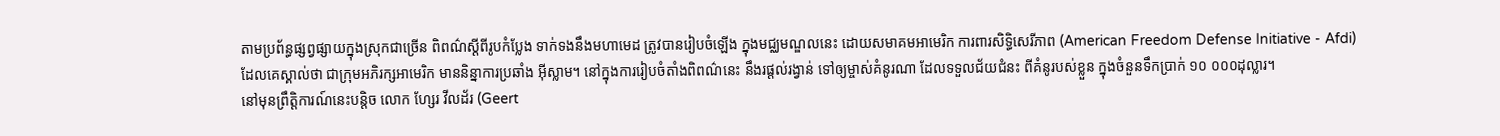តាមប្រព័ន្ធផ្សព្វផ្សាយក្នុងស្រុកជាច្រើន ពិពណ៌ស្ដីពីរូបកំប្លែង ទាក់ទងនឹងមហាមេដ ត្រូវបានរៀបចំឡើង ក្នុងមជ្ឈមណ្ឌលនេះ ដោយសមាគមអាមេរិក ការពារសិទ្ធិសេរីភាព (American Freedom Defense Initiative - Afdi) ដែលគេស្គាល់ថា ជាក្រុមអភិរក្សអាមេរិក មាននិន្នាការប្រឆាំង អ៊ីស្លាម។ នៅក្នុងការរៀបចំតាំងពិពណ៌នេះ នឹងរផ្ដល់រង្វាន់ ទៅឲ្យម្ចាស់គំនូរណា ដែលទទួលជ័យជំនះ ពីគំនូរបស់ខ្លួន ក្នុងចំនួនទឹកប្រាក់ ១០ ០០០ដុល្លារ។
នៅមុនព្រឹត្តិការណ៍នេះបន្តិច លោក ហ្សែរ វីលដ័រ (Geert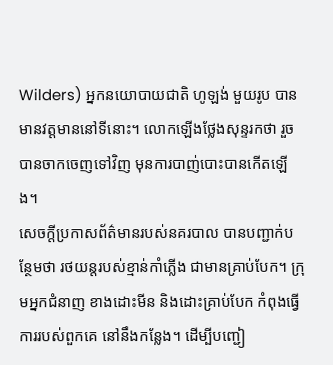Wilders) អ្នកនយោបាយជាតិ ហូឡង់ មួយរូប បានមានវត្តមាននៅទីនោះ។ លោកឡើងថ្លែងសុន្ទរកថា រួចបានចាកចេញទៅវិញ មុនការបាញ់បោះបានកើតឡើង។
សេចក្ដីប្រកាសព័ត៌មានរបស់នគរបាល បានបញ្ជាក់បន្ថែមថា រថយន្ដរបស់ខ្មាន់កាំភ្លើង ជាមានគ្រាប់បែក។ ក្រុមអ្នកជំនាញ ខាងដោះមីន និងដោះគ្រាប់បែក កំពុងធ្វើការរបស់ពួកគេ នៅនឹងកន្លែង។ ដើម្បីបញ្ជៀ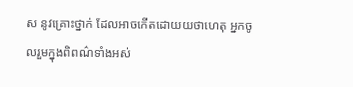ស នូវគ្រោះថ្នាក់ ដែលអាចកើតដោយយថាហេតុ អ្នកចូលរួមក្នុងពិពណ៌ទាំងអស់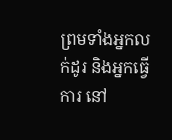ព្រមទាំងអ្នកលក់ដូរ និងអ្នកធ្វើការ នៅ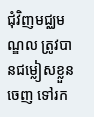ជុំវិញមជ្ឈមណ្ឌល ត្រូវបានជម្លៀសខ្លួនចេញ ទៅរក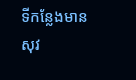ទីកន្លែងមានសុវ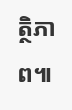ត្ថិភាព៕